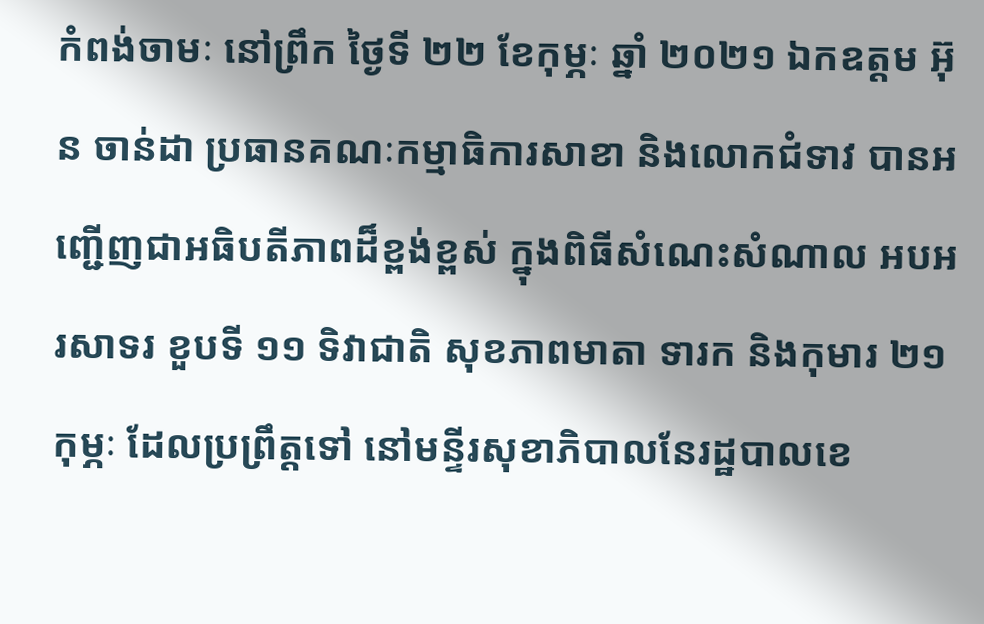កំពង់ចាមៈ នៅព្រឹក ថ្ងៃទី ២២ ខែកុម្ភៈ ឆ្នាំ ២០២១ ឯកឧត្តម អ៊ុន ចាន់ដា ប្រធានគណៈកម្មាធិការសាខា និងលោកជំទាវ បានអញ្ជើញជាអធិបតីភាពដ៏ខ្ពង់ខ្ពស់ ក្នុងពិធីសំណេះសំណាល អបអរសាទរ ខួបទី ១១ ទិវាជាតិ សុខភាពមាតា ទារក និងកុមារ ២១ កុម្ភៈ ដែលប្រព្រឹត្តទៅ នៅមន្ទីរសុខាភិបាលនែរដ្ឋបាលខេ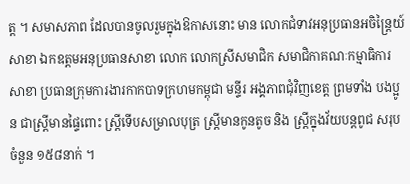ត្ត ។ សមាសភាព ដែលបានចូលរួមក្នុងឱកាសនោះ មាន លោកជំទាវអនុប្រធានអចិន្ត្រៃយ៍សាខា ឯកឧត្តមអនុប្រធានសាខា លោក លោកស្រីសមាជិក សមាជិកាគណៈកម្មាធិការសាខា ប្រធានក្រុមការងារកាកបាទក្រហមកម្ពុជា មន្ទីរ អង្គភាពជុំវិញខេត្ត ព្រមទាំង បងប្អូន ជាស្ត្រីមានផ្ទៃពោះ ស្ត្រីទើបសម្រាលបុត្រ ស្ត្រីមានកូនតូច និង ស្ត្រីក្នុងវ័យបន្តពូជ សរុបចំនួន ១៥៨នាក់ ។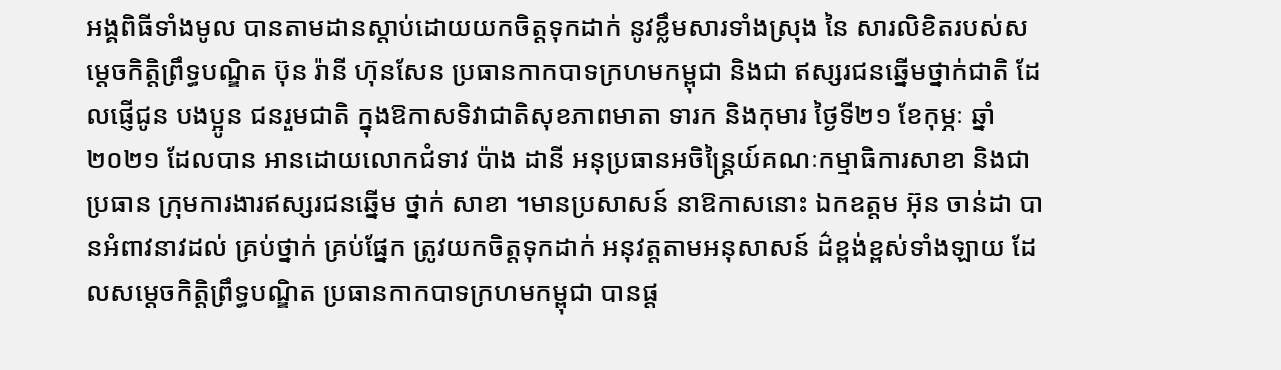អង្គពិធីទាំងមូល បានតាមដានស្តាប់ដោយយកចិត្តទុកដាក់ នូវខ្លឹមសារទាំងស្រុង នៃ សារលិខិតរបស់សម្តេចកិត្តិព្រឹទ្ធបណ្ឌិត ប៊ុន រ៉ានី ហ៊ុនសែន ប្រធានកាកបាទក្រហមកម្ពុជា និងជា ឥស្សរជនឆ្នើមថ្នាក់ជាតិ ដែលផ្ញើជូន បងប្អូន ជនរួមជាតិ ក្នុងឱកាសទិវាជាតិសុខភាពមាតា ទារក និងកុមារ ថ្ងៃទី២១ ខែកុម្ភៈ ឆ្នាំ២០២១ ដែលបាន អានដោយលោកជំទាវ ប៉ាង ដានី អនុប្រធានអចិន្ត្រៃយ៍គណៈកម្មាធិការសាខា និងជាប្រធាន ក្រុមការងារឥស្សរជនឆ្នើម ថ្នាក់ សាខា ។មានប្រសាសន៍ នាឱកាសនោះ ឯកឧត្តម អ៊ុន ចាន់ដា បានអំពាវនាវដល់ គ្រប់ថ្នាក់ គ្រប់ផ្នែក ត្រូវយកចិត្តទុកដាក់ អនុវត្តតាមអនុសាសន៍ ដ៌ខ្ពង់ខ្ពស់ទាំងឡាយ ដែលសម្តេចកិត្តិព្រឹទ្ធបណ្ឌិត ប្រធានកាកបាទក្រហមកម្ពុជា បានផ្ត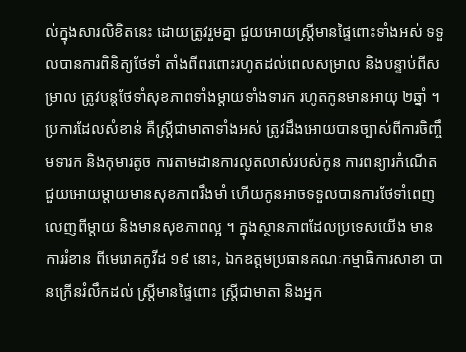ល់ក្នុងសារលិខិតនេះ ដោយត្រូវរួមគ្នា ជួយអោយស្រ្តីមានផ្ទៃពោះទាំងអស់ ទទួលបានការពិនិត្យថែទាំ តាំងពីពរពោះរហូតដល់ពេលសម្រាល និងបន្ទាប់ពីសម្រាល ត្រូវបន្តថែទាំសុខភាពទាំងម្តាយទាំងទារក រហូតកូនមានអាយុ ២ឆ្នាំ ។ ប្រការដែលសំខាន់ គឺស្ត្រីជាមាតាទាំងអស់ ត្រូវដឹងអោយបានច្បាស់ពីការចិញ្ចឹមទារក និងកុមារតូច ការតាមដានការលូតលាស់របស់កូន ការពន្យារកំណើត ជួយអោយម្តាយមានសុខភាពរឹងមាំ ហើយកូនអាចទទួលបានការថែទាំពេញលេញពីម្តាយ និងមានសុខភាពល្អ ។ ក្នុងស្ថានភាពដែលប្រទេសយើង មានការរំខាន ពីមេរោគកូវីដ ១៩ នោះ, ឯកឧត្តមប្រធានគណៈកម្មាធិការសាខា បានក្រើនរំលឹកដល់ ស្ត្រីមានផ្ទៃពោះ ស្ត្រីជាមាតា និងអ្នក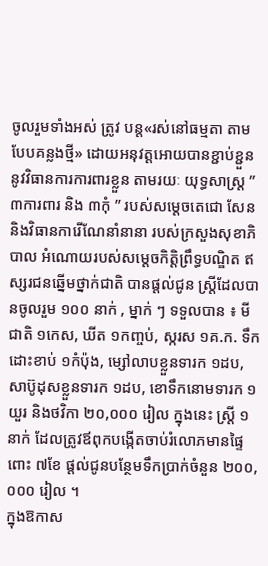ចូលរួមទាំងអស់ ត្រូវ បន្ត«រស់នៅធម្មតា តាមបែបគន្លងថ្មី» ដោយអនុវត្តអោយបានខ្ជាប់ខ្ជួននូវវិធានការការពារខ្លួន តាមរយៈ យុទ្ធសាស្ត្រ ” ៣ការពារ និង ៣កុំ ” របស់សម្តេចតេជោ សែន និងវិធានការើណែនាំនានា របស់ក្រសួងសុខាភិបាល អំណោយរបស់សម្តេចកិត្តិព្រឹទ្ធបណ្ឌិត ឥស្សរជនឆ្នើមថ្នាក់ជាតិ បានផ្តល់ជូន ស្រ្តីដែលបានចូលរួម ១០០ នាក់ , ម្នាក់ ៗ ទទួលបាន ៖ មីជាតិ ១កេស, ឃីត ១កញ្ចប់, ស្ករស ១គ.ក. ទឹកដោះខាប់ ១កំប៉ុង, ម្សៅលាបខ្លួនទារក ១ដប, សាប៊ូដុសខ្លួនទារក ១ដប, ខោទឹកនោមទារក ១យួរ និងថវិកា ២០,០០០ រៀល ក្នុងនេះ ស្ត្រី ១នាក់ ដែលត្រូវឪពុកបង្កើតចាប់រំលោភមានផ្ទៃពោះ ៧ខែ ផ្តល់ជូនបន្ថែមទឹកប្រាក់ចំនួន ២០០,០០០ រៀល ។
ក្នុងឱកាស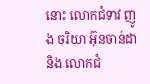នោះ លោកជំទាវ ញូង ចរិយា អ៊ុនចាន់ដា និង លោកជំ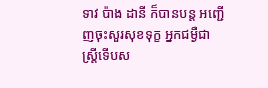ទាវ ប៉ាង ដានី ក៏បានបន្ត អញ្ជើញចុះសួរសុខទុក្ខ អ្នកជម្ងឺជាស្ត្រីទើបស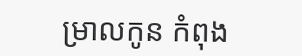ម្រាលកូន កំពុង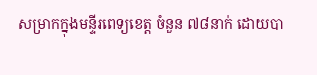សម្រាកក្នុងមន្ទីរពេទ្យខេត្ត ចំនួន ៧៨នាក់ ដោយបា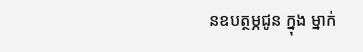នឧបត្ថម្ភជូន ក្នុង ម្នាក់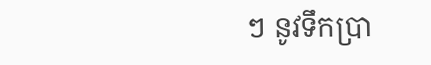ៗ នូវទឹកប្រា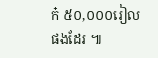ក៎ ៥០,០០០រៀល ផងដែរ ៕